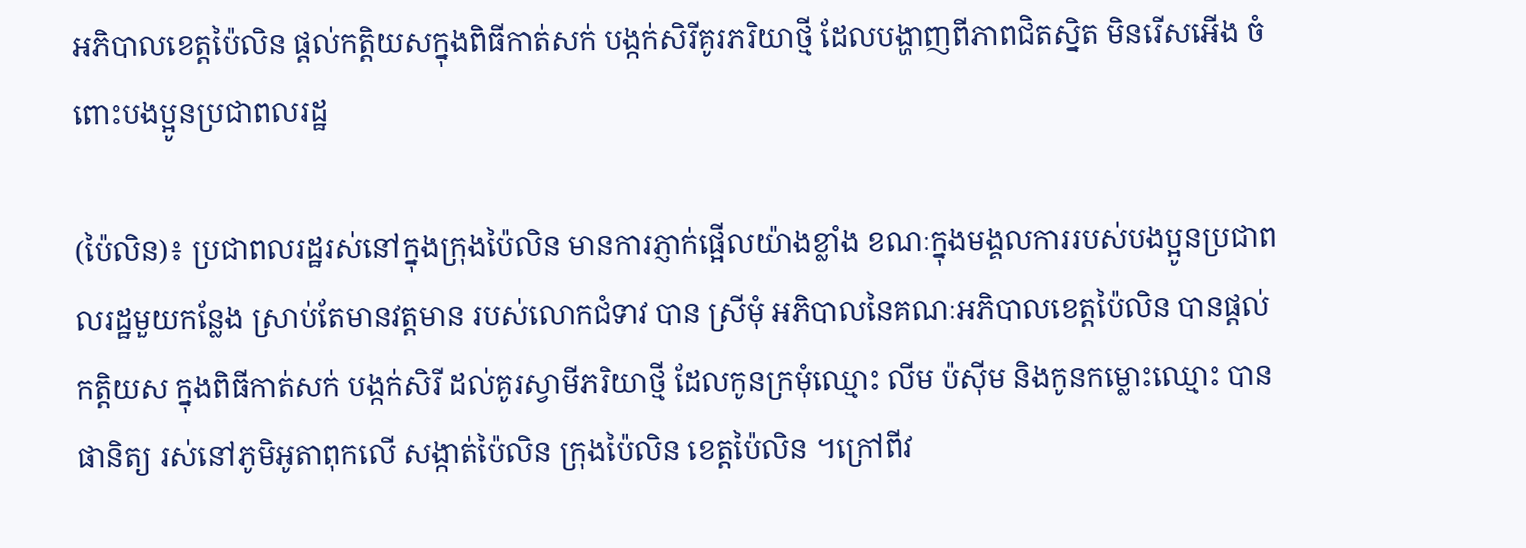អភិបាលខេត្តប៉ៃលិន ផ្តល់កត្តិយសក្នុងពិធីកាត់សក់ បង្កក់សិរីគូរភរិយាថ្មី ដែលបង្ហាញពីភាពជិតស្និត មិនរើសអើង ចំពោះបងប្អូនប្រជាពលរដ្ឋ

(ប៉ៃលិន)៖ ប្រជាពលរដ្ឋរស់នៅក្នុងក្រុងប៉ៃលិន មានការភ្ញាក់ផ្អើលយ៉ាងខ្លាំង ខណៈក្នុងមង្គលការរបស់បងប្អូនប្រជាពលរដ្ឋមួយកន្លែង ស្រាប់តែមានវត្តមាន របស់លោកជំទាវ បាន ស្រីមុំ អភិបាលនៃគណៈអភិបាលខេត្តប៉ៃលិន បានផ្តល់កត្តិយស ក្នុងពិធីកាត់សក់ បង្កក់សិរី ដល់គូរស្វាមីភរិយាថ្មី ដែលកូនក្រមុំឈ្មោះ លីម ប៉ស៊ីម និងកូនកម្លោះឈ្មោះ បាន ផានិត្យ រស់នៅភូមិអូតាពុកលើ សង្កាត់ប៉ៃលិន ក្រុងប៉ៃលិន ខេត្តប៉ៃលិន ។ក្រៅពីវ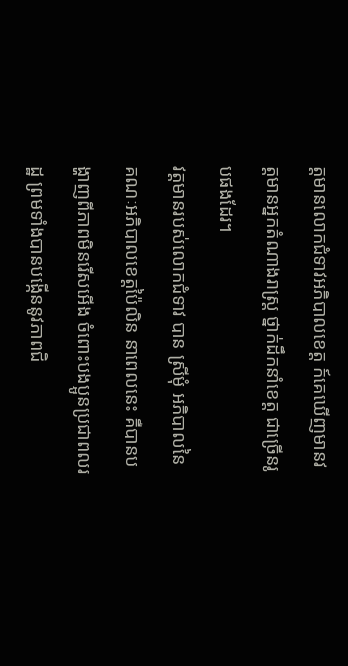ត្តមានលោកជំទាវអភិបាលខេត្ត ក៍គេឃើញមានវត្តមានអ្នកតំណាងរាស្ត្រ ថ្នាក់ដឹកនាំខេត្ត ជាច្រើនរូបផងដែរ។
វត្តមានរបស់លោកជំទាវ បាន ស្រីមុំ អភិបាលនៃគណៈអភិបាលខេត្តប៉ៃលិន នាពេលនេះ គឺបានបង្ហាញពីភាពមិនរើសអើង ចំពោះបងប្អូនប្រជាពលរដ្ឋ ព្រមទាំងបានបង្កើននូវភាពជិ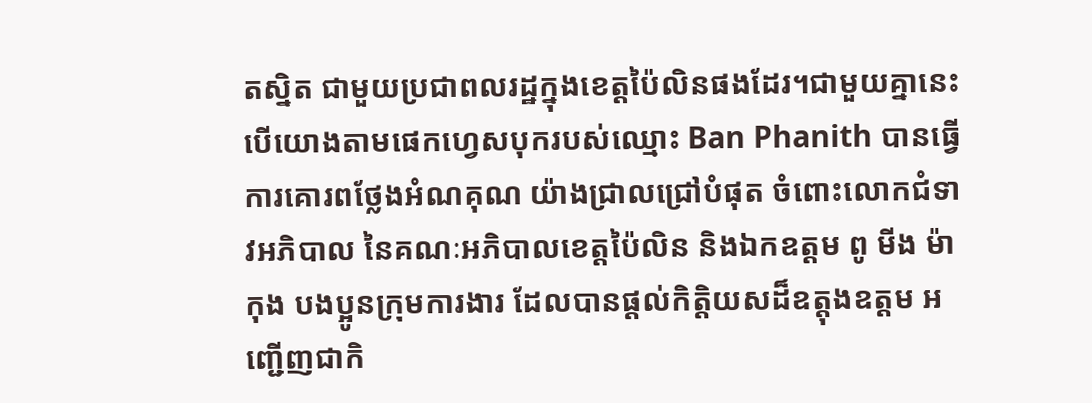តស្និត ជាមួយប្រជាពលរដ្ឋក្នុងខេត្តប៉ៃលិនផងដែរ។ជាមួយគ្នានេះ បើយោងតាមផេកហ្វេសបុករបស់ឈ្មោះ Ban Phanith បានធ្វើការគោរពថ្លែងអំណគុណ យ៉ាងជ្រាលជ្រៅបំផុត ចំពោះលោកជំទាវអភិបាល នៃគណៈអភិបាលខេត្តប៉ៃលិន និងឯកឧត្តម ពូ មីង ម៉ា កុង បងប្អូនក្រុមការងារ ដែលបានផ្តល់កិត្តិយសដ៏ឧត្តុងឧត្តម អញ្ជើញជាកិ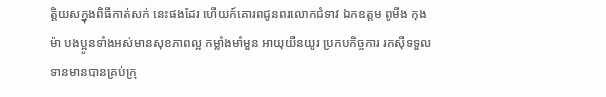ត្តិយសក្នុងពិធីកាត់សក់ នេះផងដែរ ហើយក៍គោរពជូនពរលោកជំទាវ ឯកឧត្តម ពូមីង កុង ម៉ា បងប្អូនទាំងអស់មានសុខភាពល្អ កម្លាំងមាំមួន អាយុយឺនយូរ ប្រកបកិច្ចការ រកស៊ីទទួលទានមានបានគ្រប់ក្រុ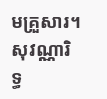មគ្រួសារ។សុវណ្ណារិទ្ធ